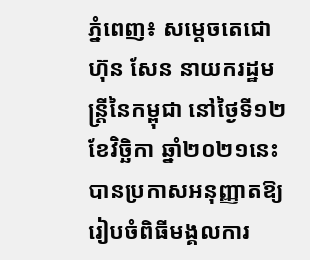ភ្នំពេញ៖ សម្ដេចតេជោ ហ៊ុន សែន នាយករដ្ឋមន្រ្តីនៃកម្ពុជា នៅថ្ងៃទី១២ ខែវិច្ឆិកា ឆ្នាំ២០២១នេះ បានប្រកាសអនុញ្ញាតឱ្យរៀបចំពិធីមង្គលការ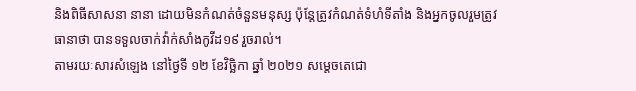និងពិធីសាសនា នានា ដោយមិនកំណត់ចំនួនមនុស្ស ប៉ុន្តែត្រូវកំណត់ទំហំទីតាំង និងអ្នកចូលរួមត្រូវធានាថា បានទទួលចាក់វ៉ាក់សាំងកូវីដ១៩ រួចរាល់។
តាមរយៈសារសំឡេង នៅថ្ងៃទី ១២ ខែវិច្ឆិកា ឆ្នាំ ២០២១ សម្តេចតេជោ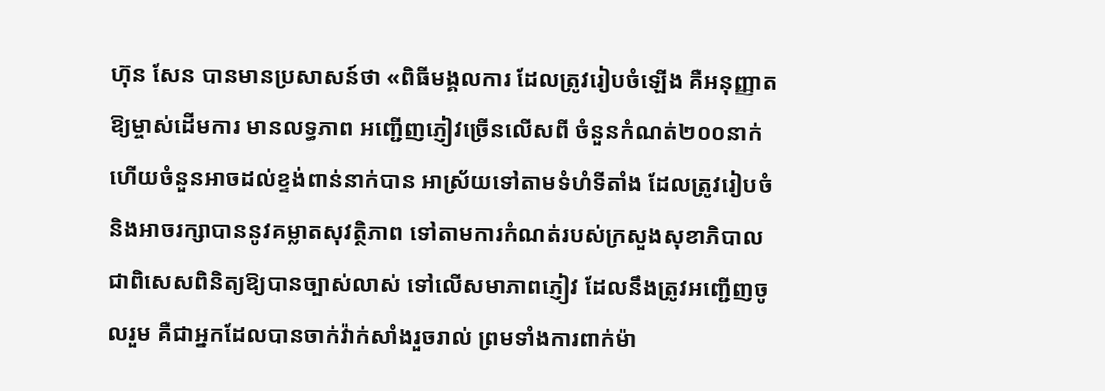ហ៊ុន សែន បានមានប្រសាសន៍ថា «ពិធីមង្គលការ ដែលត្រូវរៀបចំឡើង គឺអនុញ្ញាតឱ្យម្ចាស់ដើមការ មានលទ្ធភាព អញ្ជើញភ្ញៀវច្រើនលើសពី ចំនួនកំណត់២០០នាក់ ហើយចំនួនអាចដល់ខ្ទង់ពាន់នាក់បាន អាស្រ័យទៅតាមទំហំទីតាំង ដែលត្រូវរៀបចំ និងអាចរក្សាបាននូវគម្លាតសុវត្ថិភាព ទៅតាមការកំណត់របស់ក្រសួងសុខាភិបាល ជាពិសេសពិនិត្យឱ្យបានច្បាស់លាស់ ទៅលើសមាភាពភ្ញៀវ ដែលនឹងត្រូវអញ្ជើញចូលរួម គឺជាអ្នកដែលបានចាក់វ៉ាក់សាំងរួចរាល់ ព្រមទាំងការពាក់ម៉ា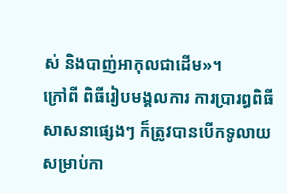ស់ និងបាញ់អាកុលជាដើម»។
ក្រៅពី ពិធីរៀបមង្គលការ ការប្រារព្ធពិធីសាសនាផ្សេងៗ ក៏ត្រូវបានបើកទូលាយ សម្រាប់កា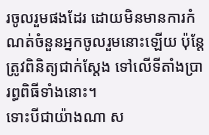រចូលរួមផងដែរ ដោយមិនមានការកំណត់ចំនួនអ្នកចូលរួមនោះឡើយ ប៉ុន្តែត្រូវពិនិត្យជាក់ស្តែង ទៅលើទីតាំងប្រារព្ធពិធីទាំងនោះ។
ទោះបីជាយ៉ាងណា ស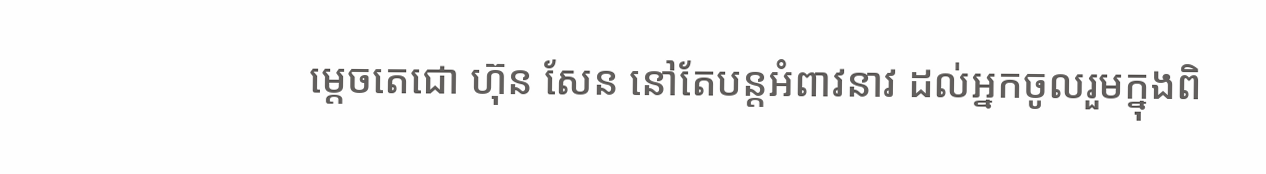ម្តេចតេជោ ហ៊ុន សែន នៅតែបន្តអំពាវនាវ ដល់អ្នកចូលរួមក្នុងពិ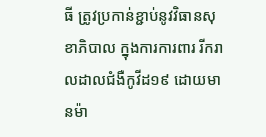ធី ត្រូវប្រកាន់ខ្ជាប់នូវវិធានសុខាភិបាល ក្នុងការការពារ រីករាលដាលជំងឺកូវីដ១៩ ដោយមានម៉ា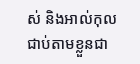ស់ និងអាល់កុលជាប់តាមខ្លួនជា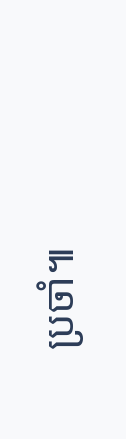ប្រចាំ៕